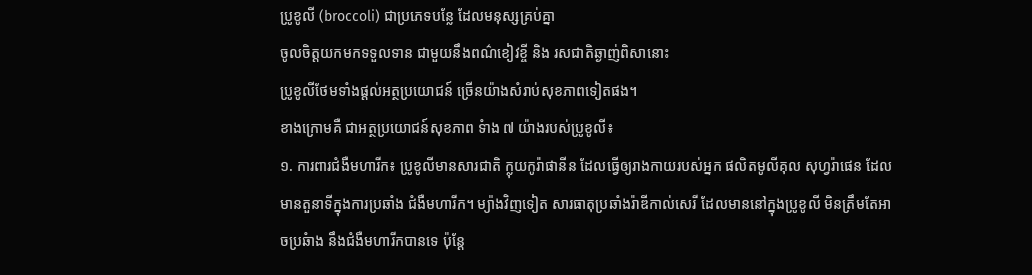ប្រូខូលី (broccoli) ជាប្រភេទបន្លែ ដែលមនុស្សគ្រប់គ្នា
ចូលចិត្តយកមកទទួលទាន ជាមួយនឹងពណ៌ខៀវខ្ចី និង រសជាតិឆ្ងាញ់ពិសានោះ
ប្រូខូលីថែមទាំងផ្តល់អត្ថប្រយោជន៍ ច្រើនយ៉ាងសំរាប់សុខភាពទៀតផង។
ខាងក្រោមគឺ ជាអត្ថប្រយោជន៍សុខភាព ទំាង ៧ យ៉ាងរបស់ប្រូខូលី៖
១. ការពារជំងឺមហារីក៖ ប្រូខូលីមានសារជាតិ ក្លុយកូរ៉ាផានីន ដែលធ្វើឲ្យរាងកាយរបស់អ្នក ផលិតមូលីគុល សុហ្វរ៉ាផេន ដែលមានតួនាទីក្នុងការប្រឆាំង ជំងឺមហារីក។ ម្យ៉ាងវិញទៀត សារធាតុប្រឆាំងរ៉ាឌីកាល់សេរី ដែលមាននៅក្នុងប្រូខូលី មិនត្រឹមតែអាចប្រឆំាង នឹងជំងឺមហារីកបានទេ ប៉ុន្តែ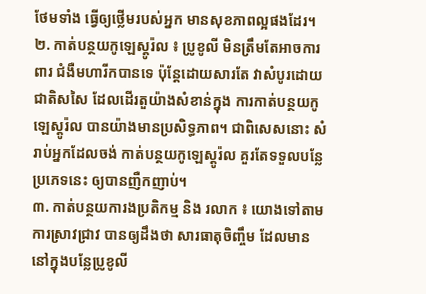ថែមទាំង ធ្វើឲ្យថ្លើមរបស់អ្នក មានសុខភាពល្អផងដែរ។
២. កាត់បន្ថយកូឡេស្តូរ៉ល ៖ ប្រូខូលី មិនត្រឹមតែអាចការពារ ជំងឺមហារីកបានទេ ប៉ុន្តែដោយសារតែ វាសំបូរដោយជាតិសសៃ ដែលដើរតួយ៉ាងសំខាន់ក្នុង ការកាត់បន្ថយកូឡេស្តូរ៉ល បានយ៉ាងមានប្រសិទ្ធភាព។ ជាពិសេសនោះ សំរាប់អ្នកដែលចង់ កាត់បន្ថយកូឡេស្តូរ៉ល គួរតែទទួលបន្លែប្រភេទនេះ ឲ្យបានញឺកញាប់។
៣. កាត់បន្ថយការងប្រតិកម្ម និង រលាក ៖ យោងទៅតាមការស្រាវជ្រាវ បានឲ្យដឹងថា សារធាតុចិញ្ចឹម ដែលមាននៅក្នុងបន្លែប្រូខូលី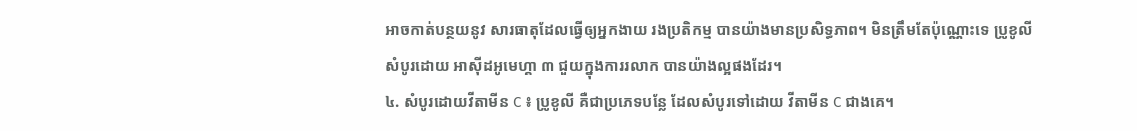អាចកាត់បន្ថយនូវ សារធាតុដែលធ្វើឲ្យអ្នកងាយ រងប្រតិកម្ម បានយ៉ាងមានប្រសិទ្ធភាព។ មិនត្រឹមតែប៉ុណ្ណោះទេ ប្រូខូលីសំបូរដោយ អាស៊ីដអូមេហ្គា ៣ ជួយក្នុងការរលាក បានយ៉ាងល្អផងដែរ។
៤. សំបូរដោយវីតាមីន C ៖ ប្រូខូលី គឺជាប្រភេទបន្លែ ដែលសំបូរទៅដោយ វីតាមីន C ជាងគេ។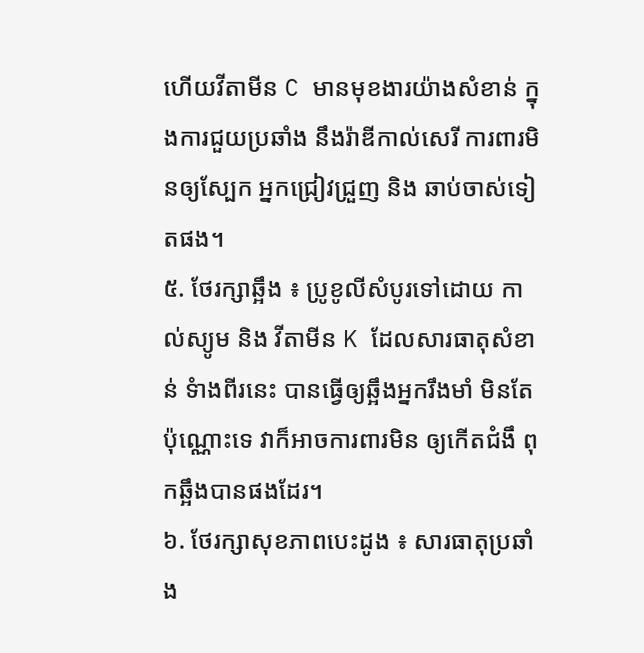ហើយវីតាមីន C មានមុខងារយ៉ាងសំខាន់ ក្នុងការជួយប្រឆាំង នឹងរ៉ាឌីកាល់សេរី ការពារមិនឲ្យស្បែក អ្នកជ្រៀវជ្រួញ និង ឆាប់ចាស់ទៀតផង។
៥. ថែរក្សាឆ្អឹង ៖ ប្រូខូលីសំបូរទៅដោយ កាល់ស្យូម និង វីតាមីន K ដែលសារធាតុសំខាន់ ទំាងពីរនេះ បានធ្វើឲ្យឆ្អឹងអ្នករឹងមាំ មិនតែប៉ុណ្ណោះទេ វាក៏អាចការពារមិន ឲ្យកើតជំងឹ ពុកឆ្អឹងបានផងដែរ។
៦. ថែរក្សាសុខភាពបេះដូង ៖ សារធាតុប្រឆាំង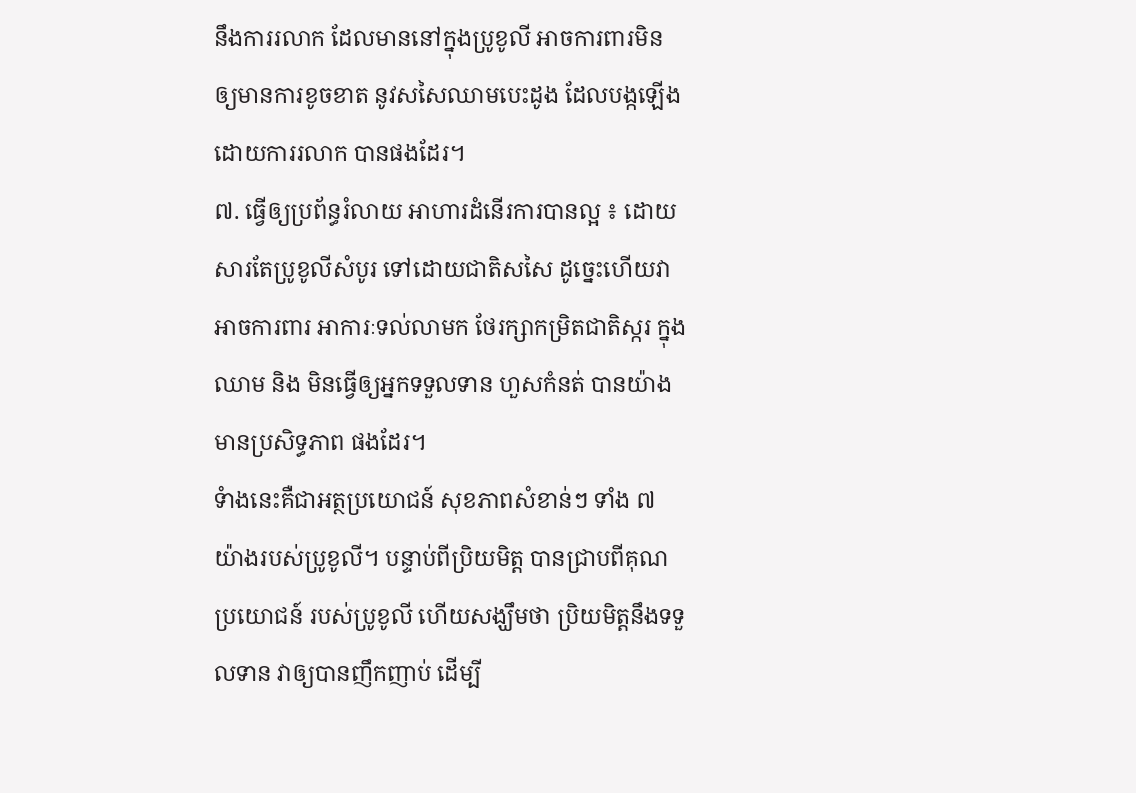នឹងការរលាក ដែលមាននៅក្នុងប្រូខូលី អាចការពារមិន ឲ្យមានការខូចខាត នូវសសៃឈាមបេះដូង ដែលបង្កឡើង ដោយការរលាក បានផងដែរ។
៧. ធ្វើឲ្យប្រព័ន្ធរំលាយ អាហារដំនើរការបានល្អ ៖ ដោយសារតែប្រូខូលីសំបូរ ទៅដោយជាតិសសៃ ដូច្នេះហើយវា អាចការពារ អាការៈទល់លាមក ថែរក្សាកម្រិតជាតិស្ករ ក្នុងឈាម និង មិនធ្វើឲ្យអ្នកទទួលទាន ហួសកំនត់ បានយ៉ាងមានប្រសិទ្ធភាព ផងដែរ។
ទំាងនេះគឺជាអត្ថប្រយោជន៍ សុខភាពសំខាន់ៗ ទាំង ៧ យ៉ាងរបស់ប្រូខូលី។ បន្ទាប់ពីប្រិយមិត្ត បានជ្រាបពីគុណប្រយោជន៍ របស់ប្រូខូលី ហើយសង្ឃឹមថា ប្រិយមិត្តនឹងទទួលទាន វាឲ្យបានញឹកញាប់ ដើម្បី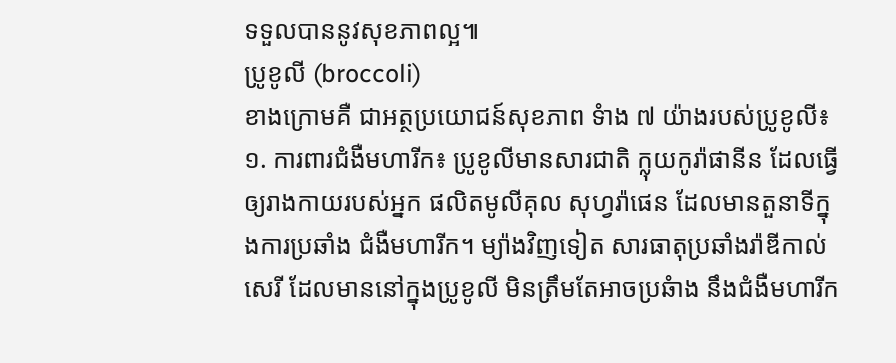ទទួលបាននូវសុខភាពល្អ៕
ប្រូខូលី (broccoli)
ខាងក្រោមគឺ ជាអត្ថប្រយោជន៍សុខភាព ទំាង ៧ យ៉ាងរបស់ប្រូខូលី៖
១. ការពារជំងឺមហារីក៖ ប្រូខូលីមានសារជាតិ ក្លុយកូរ៉ាផានីន ដែលធ្វើឲ្យរាងកាយរបស់អ្នក ផលិតមូលីគុល សុហ្វរ៉ាផេន ដែលមានតួនាទីក្នុងការប្រឆាំង ជំងឺមហារីក។ ម្យ៉ាងវិញទៀត សារធាតុប្រឆាំងរ៉ាឌីកាល់សេរី ដែលមាននៅក្នុងប្រូខូលី មិនត្រឹមតែអាចប្រឆំាង នឹងជំងឺមហារីក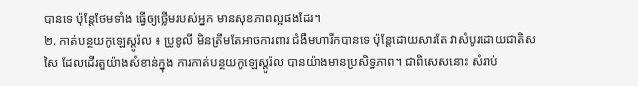បានទេ ប៉ុន្តែថែមទាំង ធ្វើឲ្យថ្លើមរបស់អ្នក មានសុខភាពល្អផងដែរ។
២. កាត់បន្ថយកូឡេស្តូរ៉ល ៖ ប្រូខូលី មិនត្រឹមតែអាចការពារ ជំងឺមហារីកបានទេ ប៉ុន្តែដោយសារតែ វាសំបូរដោយជាតិសសៃ ដែលដើរតួយ៉ាងសំខាន់ក្នុង ការកាត់បន្ថយកូឡេស្តូរ៉ល បានយ៉ាងមានប្រសិទ្ធភាព។ ជាពិសេសនោះ សំរាប់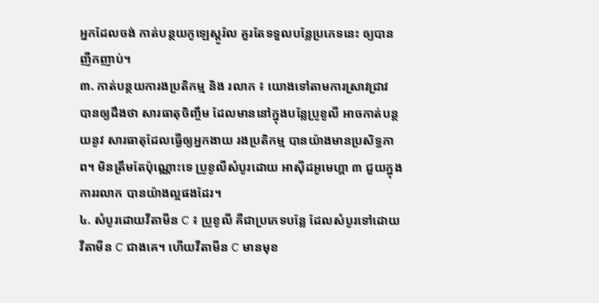អ្នកដែលចង់ កាត់បន្ថយកូឡេស្តូរ៉ល គួរតែទទួលបន្លែប្រភេទនេះ ឲ្យបានញឺកញាប់។
៣. កាត់បន្ថយការងប្រតិកម្ម និង រលាក ៖ យោងទៅតាមការស្រាវជ្រាវ បានឲ្យដឹងថា សារធាតុចិញ្ចឹម ដែលមាននៅក្នុងបន្លែប្រូខូលី អាចកាត់បន្ថយនូវ សារធាតុដែលធ្វើឲ្យអ្នកងាយ រងប្រតិកម្ម បានយ៉ាងមានប្រសិទ្ធភាព។ មិនត្រឹមតែប៉ុណ្ណោះទេ ប្រូខូលីសំបូរដោយ អាស៊ីដអូមេហ្គា ៣ ជួយក្នុងការរលាក បានយ៉ាងល្អផងដែរ។
៤. សំបូរដោយវីតាមីន C ៖ ប្រូខូលី គឺជាប្រភេទបន្លែ ដែលសំបូរទៅដោយ វីតាមីន C ជាងគេ។ ហើយវីតាមីន C មានមុខ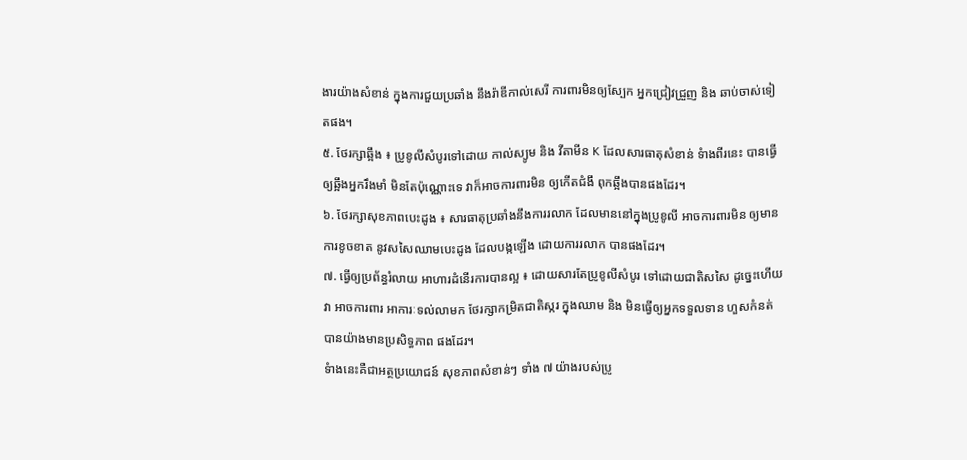ងារយ៉ាងសំខាន់ ក្នុងការជួយប្រឆាំង នឹងរ៉ាឌីកាល់សេរី ការពារមិនឲ្យស្បែក អ្នកជ្រៀវជ្រួញ និង ឆាប់ចាស់ទៀតផង។
៥. ថែរក្សាឆ្អឹង ៖ ប្រូខូលីសំបូរទៅដោយ កាល់ស្យូម និង វីតាមីន K ដែលសារធាតុសំខាន់ ទំាងពីរនេះ បានធ្វើឲ្យឆ្អឹងអ្នករឹងមាំ មិនតែប៉ុណ្ណោះទេ វាក៏អាចការពារមិន ឲ្យកើតជំងឹ ពុកឆ្អឹងបានផងដែរ។
៦. ថែរក្សាសុខភាពបេះដូង ៖ សារធាតុប្រឆាំងនឹងការរលាក ដែលមាននៅក្នុងប្រូខូលី អាចការពារមិន ឲ្យមានការខូចខាត នូវសសៃឈាមបេះដូង ដែលបង្កឡើង ដោយការរលាក បានផងដែរ។
៧. ធ្វើឲ្យប្រព័ន្ធរំលាយ អាហារដំនើរការបានល្អ ៖ ដោយសារតែប្រូខូលីសំបូរ ទៅដោយជាតិសសៃ ដូច្នេះហើយវា អាចការពារ អាការៈទល់លាមក ថែរក្សាកម្រិតជាតិស្ករ ក្នុងឈាម និង មិនធ្វើឲ្យអ្នកទទួលទាន ហួសកំនត់ បានយ៉ាងមានប្រសិទ្ធភាព ផងដែរ។
ទំាងនេះគឺជាអត្ថប្រយោជន៍ សុខភាពសំខាន់ៗ ទាំង ៧ យ៉ាងរបស់ប្រូ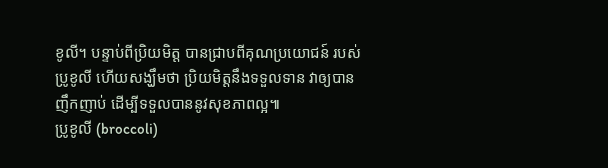ខូលី។ បន្ទាប់ពីប្រិយមិត្ត បានជ្រាបពីគុណប្រយោជន៍ របស់ប្រូខូលី ហើយសង្ឃឹមថា ប្រិយមិត្តនឹងទទួលទាន វាឲ្យបានញឹកញាប់ ដើម្បីទទួលបាននូវសុខភាពល្អ៕
ប្រូខូលី (broccoli)